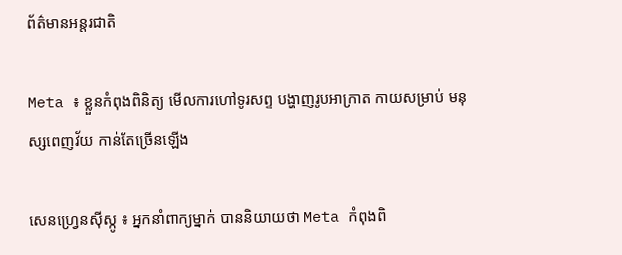ព័ត៌មានអន្តរជាតិ

Meta ៖ ខ្លួនកំពុងពិនិត្យ មើលការហៅទូរសព្ទ បង្ហាញរូបអាក្រាត កាយសម្រាប់ មនុស្សពេញវ័យ កាន់តែច្រើនឡើង

សេនហ្វ្រេនស៊ីស្កូ ៖ អ្នកនាំពាក្យម្នាក់ បាននិយាយថា Meta កំពុងពិ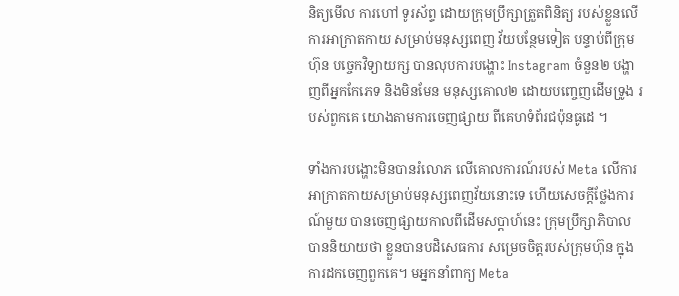និត្យមើល ការហៅ ទូរស័ព្ទ ដោយក្រុមប្រឹក្សាត្រួតពិនិត្យ របស់ខ្លួនលើការអាក្រាតកាយ សម្រាប់មនុស្សពេញ វ័យបន្ថែមទៀត បន្ទាប់ពីក្រុមហ៊ុន បច្ចេកវិទ្យាយក្ស បានលុបការបង្ហោះ Instagram ចំនួន២ បង្ហាញពីអ្នកកែភេទ និងមិនមែន មនុស្សគោល២ ដោយបញ្ចេញដើមទ្រូង របស់ពួកគេ យោងតាមការចេញផ្សាយ ពីគេហទំព័រជប៉ុនធូដេ ។

ទាំងការបង្ហោះមិនបានរំលោភ លើគោលការណ៍របស់ Meta លើការអាក្រាតកាយសម្រាប់មនុស្សពេញវ័យនោះទេ ហើយសេចក្តីថ្លែងការណ៍មួយ បានចេញផ្សាយកាលពីដើមសប្តាហ៍នេះ ក្រុមប្រឹក្សាភិបាលបាននិយាយថា ខ្លួនបានបដិសេធការ សម្រេចចិត្តរបស់ក្រុមហ៊ុន ក្នុងការដកចេញពួកគេ។ មអ្នកនាំពាក្យ Meta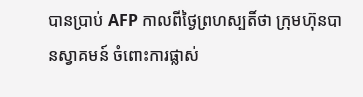បានប្រាប់ AFP កាលពីថ្ងៃព្រហស្បតិ៍ថា ក្រុមហ៊ុនបានស្វាគមន៍ ចំពោះការផ្លាស់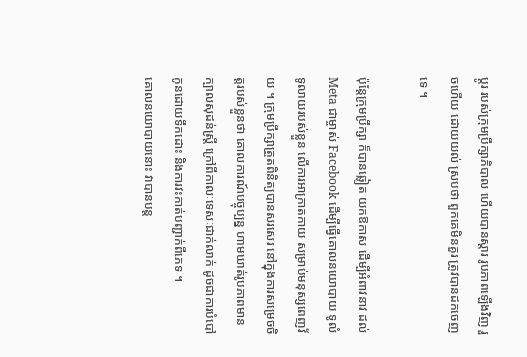ប្តូរ របស់ក្រុមប្រឹក្សាភិបាល ហើយបានស្ដារ រូបភាពឡើងវិញ រួចហើយ ដោយយល់ ស្របថា ពួកគេមិនគួរ ត្រូវបានដកចេញទេ ។

ប៉ុន្តែក្រុមប្រឹក្សា ក៏បានឆ្លៀត យកឱកាស ដើម្បីអំពាវនាវ ដល់ Meta ជាម្ចាស់ Facebook ដើម្បីធ្វើគោលនយោបាយ ទូលំទូលាយរបស់ខ្លួន លើការអាក្រាតកាយ សម្រាប់មនុស្សពេញវ័យ ។ ក្រុមប្រឹក្សាត្រួតពិនិត្យបានសរសេរ នៅក្នុងការសម្រេចចិត្តរបស់ខ្លួនថា គោលការណ៍បច្ចុប្បន្ន ហាមឃាត់រូបភាពមានក្បាលសុដន់ស្ត្រី ក្រៅពីកាលៈទេសៈជាក់លាក់ ដូចជាការបំបៅកូនដោយទឹកដោះ និងការវះកាត់បញ្ជាក់ពីភេទ ។
គោលនយោបាយនោះ វាបានបន្ត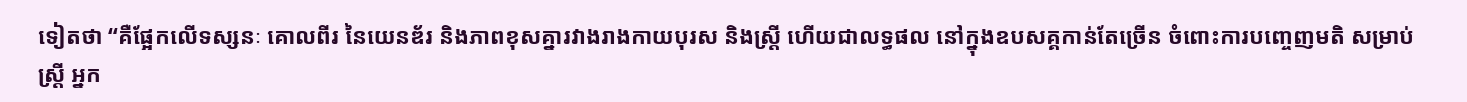ទៀតថា “គឺផ្អែកលើទស្សនៈ គោលពីរ នៃយេនឌ័រ និងភាពខុសគ្នារវាងរាងកាយបុរស និងស្ត្រី ហើយជាលទ្ធផល នៅក្នុងឧបសគ្គកាន់តែច្រើន ចំពោះការបញ្ចេញមតិ សម្រាប់ស្ត្រី អ្នក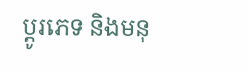ប្តូរភេទ និងមនុ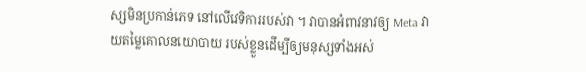ស្សមិនប្រកាន់ភេទ នៅលើវេទិការរបស់វា ។ វាបានអំពាវនាវឲ្យ Meta វាយតម្លៃគោលនយោបាយ របស់ខ្លួនដើម្បីឲ្យមនុស្សទាំងអស់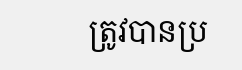ត្រូវបានប្រ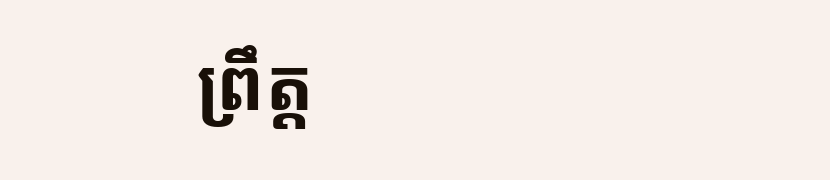ព្រឹត្ត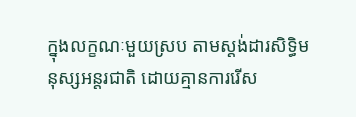ក្នុងលក្ខណៈមួយស្រប តាមស្តង់ដារសិទ្ធិមនុស្សអន្តរជាតិ ដោយគ្មានការរើស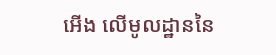អើង លើមូលដ្ឋាននៃ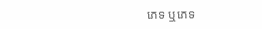ភេទ ឬភេទ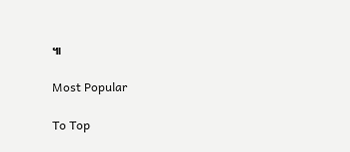៕

Most Popular

To Top